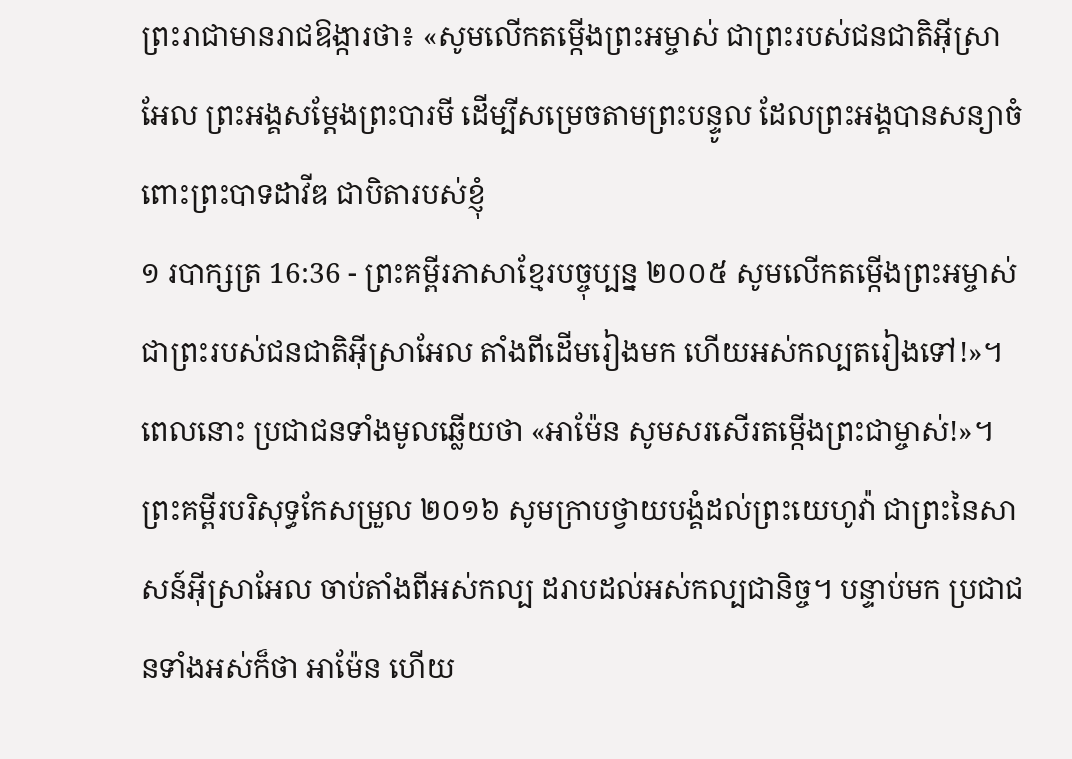ព្រះរាជាមានរាជឱង្ការថា៖ «សូមលើកតម្កើងព្រះអម្ចាស់ ជាព្រះរបស់ជនជាតិអ៊ីស្រាអែល ព្រះអង្គសម្តែងព្រះបារមី ដើម្បីសម្រេចតាមព្រះបន្ទូល ដែលព្រះអង្គបានសន្យាចំពោះព្រះបាទដាវីឌ ជាបិតារបស់ខ្ញុំ
១ របាក្សត្រ 16:36 - ព្រះគម្ពីរភាសាខ្មែរបច្ចុប្បន្ន ២០០៥ សូមលើកតម្កើងព្រះអម្ចាស់ ជាព្រះរបស់ជនជាតិអ៊ីស្រាអែល តាំងពីដើមរៀងមក ហើយអស់កល្បតរៀងទៅ!»។ ពេលនោះ ប្រជាជនទាំងមូលឆ្លើយថា «អាម៉ែន សូមសរសើរតម្កើងព្រះជាម្ចាស់!»។ ព្រះគម្ពីរបរិសុទ្ធកែសម្រួល ២០១៦ សូមក្រាបថ្វាយបង្គំដល់ព្រះយេហូវ៉ា ជាព្រះនៃសាសន៍អ៊ីស្រាអែល ចាប់តាំងពីអស់កល្ប ដរាបដល់អស់កល្បជានិច្ច។ បន្ទាប់មក ប្រជាជនទាំងអស់ក៏ថា អាម៉ែន ហើយ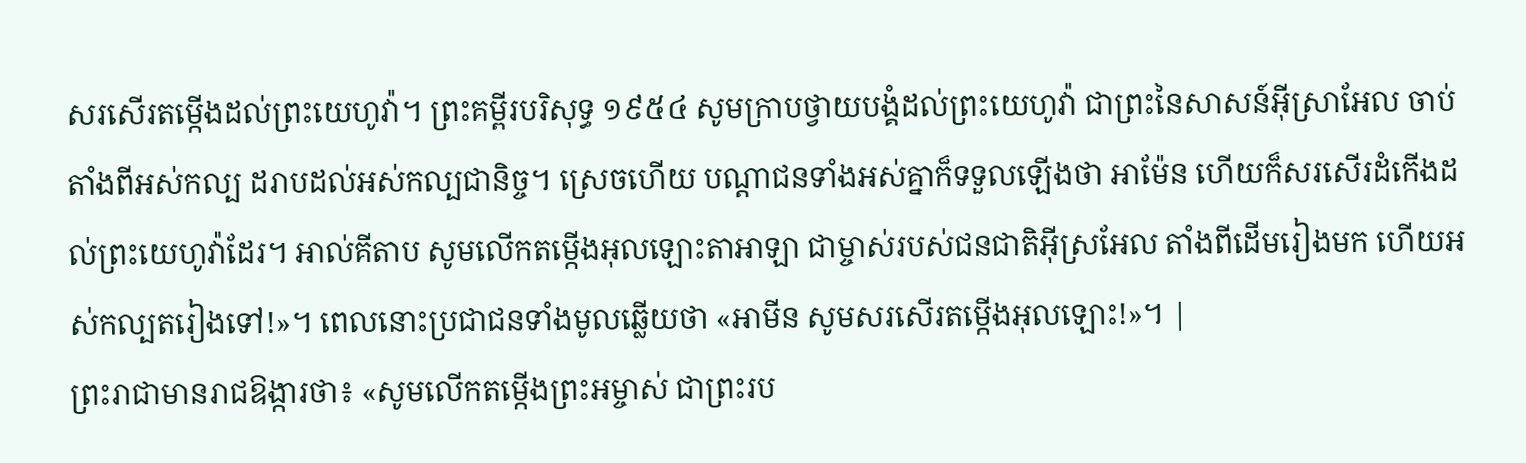សរសើរតម្កើងដល់ព្រះយេហូវ៉ា។ ព្រះគម្ពីរបរិសុទ្ធ ១៩៥៤ សូមក្រាបថ្វាយបង្គំដល់ព្រះយេហូវ៉ា ជាព្រះនៃសាសន៍អ៊ីស្រាអែល ចាប់តាំងពីអស់កល្ប ដរាបដល់អស់កល្បជានិច្ច។ ស្រេចហើយ បណ្តាជនទាំងអស់គ្នាក៏ទទួលឡើងថា អាម៉ែន ហើយក៏សរសើរដំកើងដល់ព្រះយេហូវ៉ាដែរ។ អាល់គីតាប សូមលើកតម្កើងអុលឡោះតាអាឡា ជាម្ចាស់របស់ជនជាតិអ៊ីស្រអែល តាំងពីដើមរៀងមក ហើយអស់កល្បតរៀងទៅ!»។ ពេលនោះប្រជាជនទាំងមូលឆ្លើយថា «អាមីន សូមសរសើរតម្កើងអុលឡោះ!»។ |
ព្រះរាជាមានរាជឱង្ការថា៖ «សូមលើកតម្កើងព្រះអម្ចាស់ ជាព្រះរប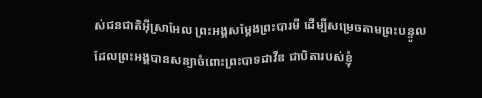ស់ជនជាតិអ៊ីស្រាអែល ព្រះអង្គសម្តែងព្រះបារមី ដើម្បីសម្រេចតាមព្រះបន្ទូល ដែលព្រះអង្គបានសន្យាចំពោះព្រះបាទដាវីឌ ជាបិតារបស់ខ្ញុំ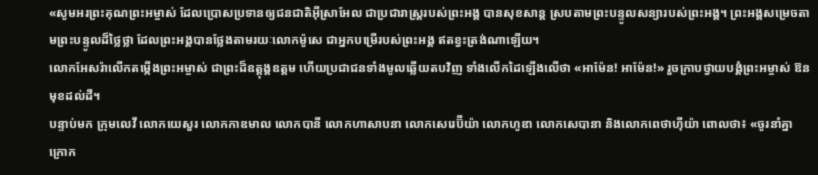«សូមអរព្រះគុណព្រះអម្ចាស់ ដែលប្រោសប្រទានឲ្យជនជាតិអ៊ីស្រាអែល ជាប្រជារាស្ត្ររបស់ព្រះអង្គ បានសុខសាន្ត ស្របតាមព្រះបន្ទូលសន្យារបស់ព្រះអង្គ។ ព្រះអង្គសម្រេចតាមព្រះបន្ទូលដ៏ថ្លៃថ្លា ដែលព្រះអង្គបានថ្លែងតាមរយៈលោកម៉ូសេ ជាអ្នកបម្រើរបស់ព្រះអង្គ ឥតខ្វះត្រង់ណាឡើយ។
លោកអែសរ៉ាលើកតម្កើងព្រះអម្ចាស់ ជាព្រះដ៏ឧត្តុង្គឧត្ដម ហើយប្រជាជនទាំងមូលឆ្លើយតបវិញ ទាំងលើកដៃឡើងលើថា «អាម៉ែន! អាម៉ែន!» រួចក្រាបថ្វាយបង្គំព្រះអម្ចាស់ ឱនមុខដល់ដី។
បន្ទាប់មក ក្រុមលេវី លោកយេសួរ លោកកាឌមាល លោកបានី លោកហាសាបនា លោកសេរេប៊ីយ៉ា លោកហូឌា លោកសេបានា និងលោកពេថាហ៊ីយ៉ា ពោលថា៖ «ចូរនាំគ្នាក្រោក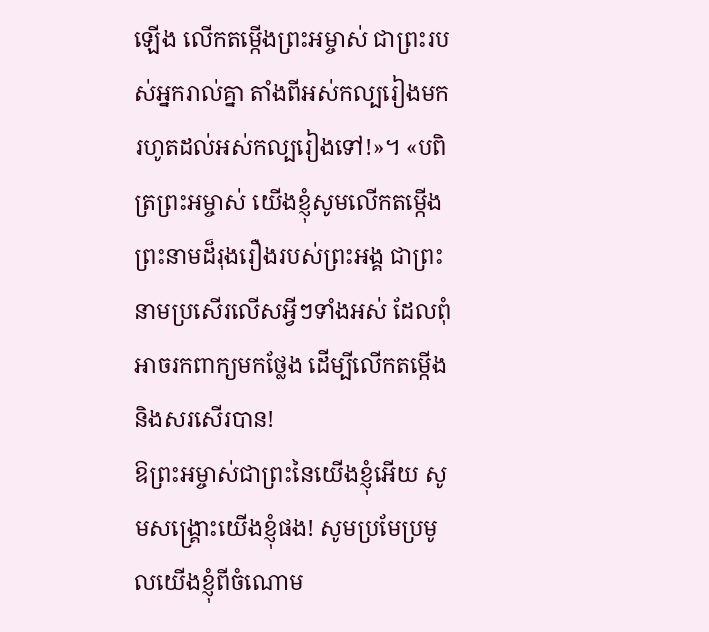ឡើង លើកតម្កើងព្រះអម្ចាស់ ជាព្រះរបស់អ្នករាល់គ្នា តាំងពីអស់កល្បរៀងមក រហូតដល់អស់កល្បរៀងទៅ!»។ «បពិត្រព្រះអម្ចាស់ យើងខ្ញុំសូមលើកតម្កើង ព្រះនាមដ៏រុងរឿងរបស់ព្រះអង្គ ជាព្រះនាមប្រសើរលើសអ្វីៗទាំងអស់ ដែលពុំអាចរកពាក្យមកថ្លែង ដើម្បីលើកតម្កើង និងសរសើរបាន!
ឱព្រះអម្ចាស់ជាព្រះនៃយើងខ្ញុំអើយ សូមសង្គ្រោះយើងខ្ញុំផង! សូមប្រមែប្រមូលយើងខ្ញុំពីចំណោម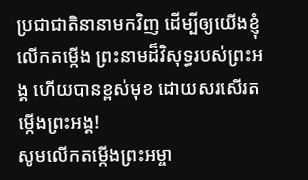ប្រជាជាតិនានាមកវិញ ដើម្បីឲ្យយើងខ្ញុំលើកតម្កើង ព្រះនាមដ៏វិសុទ្ធរបស់ព្រះអង្គ ហើយបានខ្ពស់មុខ ដោយសរសើរតម្កើងព្រះអង្គ!
សូមលើកតម្កើងព្រះអម្ចា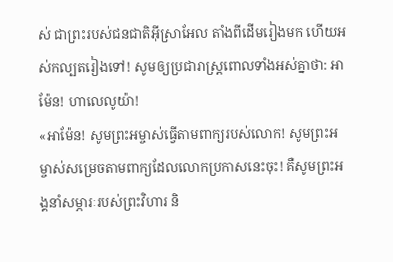ស់ ជាព្រះរបស់ជនជាតិអ៊ីស្រាអែល តាំងពីដើមរៀងមក ហើយអស់កល្បតរៀងទៅ! សូមឲ្យប្រជារាស្ត្រពោលទាំងអស់គ្នាថា: អាម៉ែន! ហាលេលូយ៉ា!
«អាម៉ែន! សូមព្រះអម្ចាស់ធ្វើតាមពាក្យរបស់លោក! សូមព្រះអម្ចាស់សម្រេចតាមពាក្យដែលលោកប្រកាសនេះចុះ! គឺសូមព្រះអង្គនាំសម្ភារៈរបស់ព្រះវិហារ និ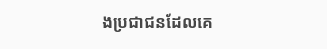ងប្រជាជនដែលគេ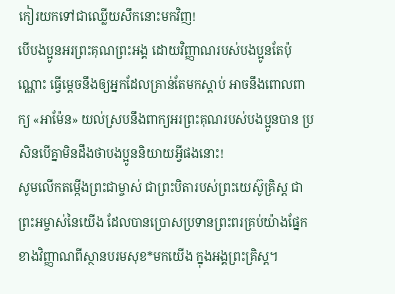កៀរយកទៅជាឈ្លើយសឹកនោះមកវិញ!
បើបងប្អូនអរព្រះគុណព្រះអង្គ ដោយវិញ្ញាណរបស់បងប្អូនតែប៉ុណ្ណោះ ធ្វើម្ដេចនឹងឲ្យអ្នកដែលគ្រាន់តែមកស្ដាប់ អាចនឹងពោលពាក្យ «អាម៉ែន» យល់ស្របនឹងពាក្យអរព្រះគុណរបស់បងប្អូនបាន ប្រសិនបើគ្នាមិនដឹងថាបងប្អូននិយាយអ្វីផងនោះ!
សូមលើកតម្កើងព្រះជាម្ចាស់ ជាព្រះបិតារបស់ព្រះយេស៊ូគ្រិស្ត ជាព្រះអម្ចាស់នៃយើង ដែលបានប្រោសប្រទានព្រះពរគ្រប់យ៉ាងផ្នែកខាងវិញ្ញាណពីស្ថានបរមសុខ*មកយើង ក្នុងអង្គព្រះគ្រិស្ត។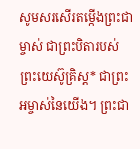សូមសរសើរតម្កើងព្រះជាម្ចាស់ ជាព្រះបិតារបស់ព្រះយេស៊ូគ្រិស្ត* ជាព្រះអម្ចាស់នៃយើង។ ព្រះជា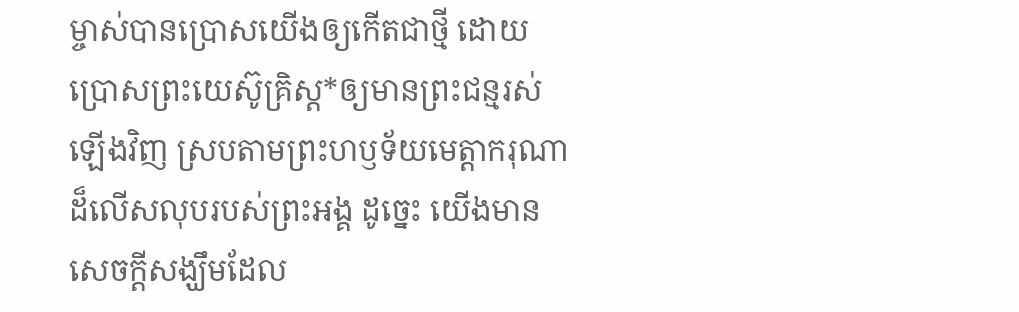ម្ចាស់បានប្រោសយើងឲ្យកើតជាថ្មី ដោយប្រោសព្រះយេស៊ូគ្រិស្ត*ឲ្យមានព្រះជន្មរស់ឡើងវិញ ស្របតាមព្រះហឫទ័យមេត្តាករុណាដ៏លើសលុបរបស់ព្រះអង្គ ដូច្នេះ យើងមានសេចក្ដីសង្ឃឹមដែល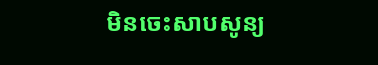មិនចេះសាបសូន្យ